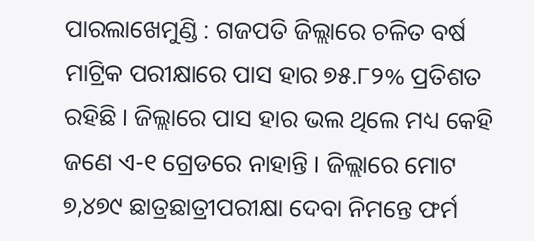ପାରଲାଖେମୁଣ୍ଡି : ଗଜପତି ଜିଲ୍ଲାରେ ଚଳିତ ବର୍ଷ ମାଟ୍ରିକ ପରୀକ୍ଷାରେ ପାସ ହାର ୭୫.୮୨% ପ୍ରତିଶତ ରହିଛି । ଜିଲ୍ଲାରେ ପାସ ହାର ଭଲ ଥିଲେ ମଧ୍ୟ କେହି ଜଣେ ଏ-୧ ଗ୍ରେଡରେ ନାହାନ୍ତି । ଜିଲ୍ଲାରେ ମୋଟ ୭,୪୭୯ ଛାତ୍ରଛାତ୍ରୀପରୀକ୍ଷା ଦେବା ନିମନ୍ତେ ଫର୍ମ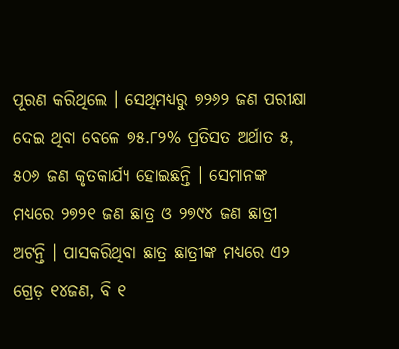ପୂରଣ କରିଥିଲେ । ସେଥିମଧ୍ୟରୁ ୭୨୬୨ ଜଣ ପରୀକ୍ଷା ଦେଇ ଥିବା ବେଳେ ୭୫.୮୨% ପ୍ରତିସତ ଅର୍ଥାତ ୫, ୫୦୬ ଜଣ କୃତକାର୍ଯ୍ୟ ହୋଇଛନ୍ତି । ସେମାନଙ୍କ ମଧ୍ୟରେ ୨୭୨୧ ଜଣ ଛାତ୍ର ଓ ୨୭୯୪ ଜଣ ଛାତ୍ରୀ ଅଟନ୍ତି । ପାସକରିଥିବା ଛାତ୍ର ଛାତ୍ରୀଙ୍କ ମଧ୍ୟରେ ଏ୨ ଗ୍ରେଡ଼ ୧୪ଜଣ, ବି ୧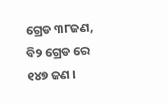ଗ୍ରେଡ ୩୮ଜଣ, ବି୨ ଗ୍ରେଡ ରେ ୧୪୭ ଜଣ ।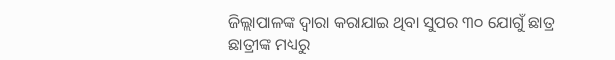ଜିଲ୍ଲାପାଳଙ୍କ ଦ୍ୱାରା କରାଯାଇ ଥିବା ସୁପର ୩୦ ଯୋଗୁଁ ଛାତ୍ର ଛାତ୍ରୀଙ୍କ ମଧ୍ୟରୁ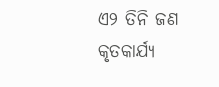ଏ୨ ତିନି ଜଣ କୃତକାର୍ଯ୍ୟ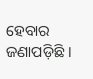ହେବାର ଜଣାପଡ଼ିଛି ।